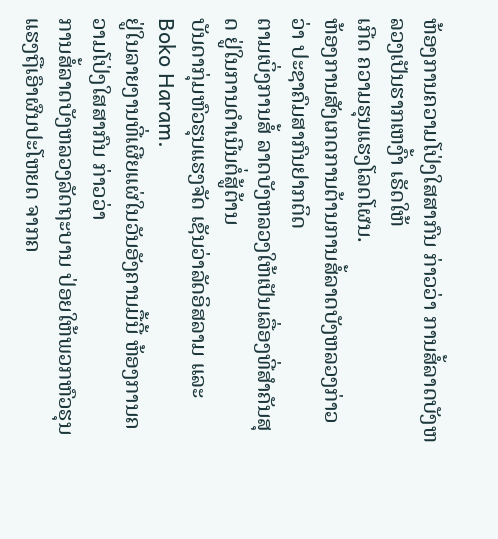ຫ້ອງການຄວາມໂປ່ງໃສສາກົນ ກ່າວວ່າ ການສໍ້ລາດບັງຫລວງເປັນຮາກເຫງົ້າ ເຣັດໃຫ້
ເກີດ ຄວາມຮຸນແຮງໂລດໂຜນ.
ຫ້ອງການສັງເກດການຕ້ານການສໍ້ລາດບັງຫລວງກ່າວວ່າ ປະຊາຄົມສາກົນຢາກຕິດ
ຕາມເບິ່ງການສໍ້ ລາດບັງຫລວງໃຫ້ເປັນເລື່ອງທີ່ສຳຄັນສຸດ ຢູ່ໃນການດຳເນີນຕໍ່ສູ້ຕ້ານ
ບັນດາກຸ່ມຫົວຮຸນແຮງຈັດ ເຊັນວ່າລັດອິສລາມ ແລະ Boko Haram.
ຢູ່ໃນລາຍງານທີ່ເຜີຍແຜ່ໃນວັນອັງຄານມື້ນີ້ ຫ້ອງການຄວາມໂປ່ງໃສສາກົນ ກ່າວວ່າ
ການສໍ້ລາດບັງຫລວງລັດຖະບານ ປ່ອຍໃຫ້ພວກຫົວຮຸນແຮງຖືເອົາຜົນປະໂຫຍດ ຈາກຄ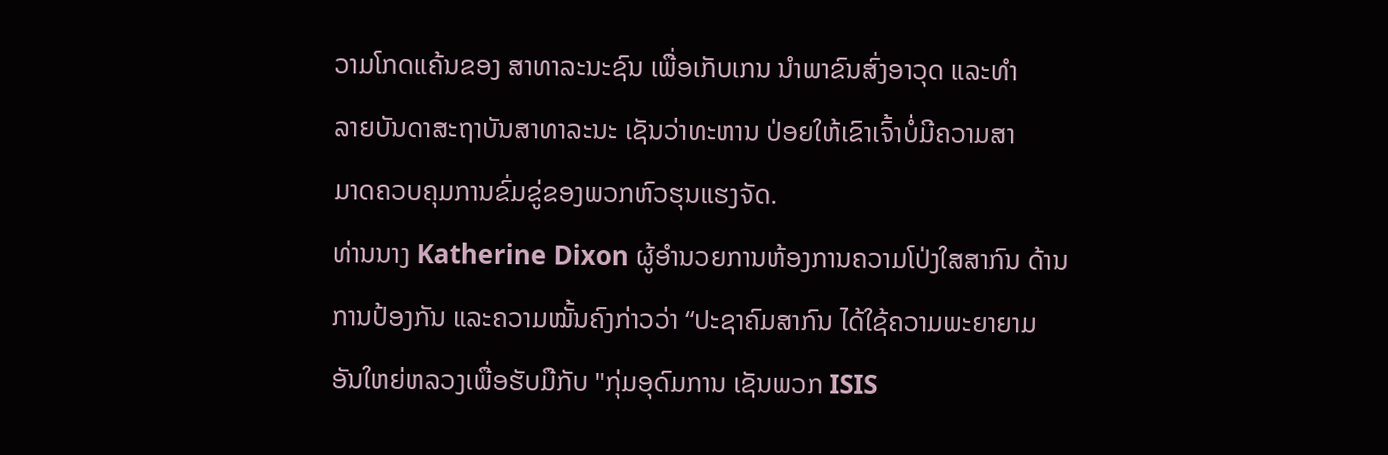ວາມໂກດແຄ້ນຂອງ ສາທາລະນະຊົນ ເພື່ອເກັບເກນ ນຳພາຂົນສົ່ງອາວຸດ ແລະທຳ
ລາຍບັນດາສະຖາບັນສາທາລະນະ ເຊັນວ່າທະຫານ ປ່ອຍໃຫ້ເຂົາເຈົ້າບໍ່ມີຄວາມສາ
ມາດຄວບຄຸມການຂົ່ມຂູ່ຂອງພວກຫົວຮຸນແຮງຈັດ.
ທ່ານນາງ Katherine Dixon ຜູ້ອຳນວຍການຫ້ອງການຄວາມໂປ່ງໃສສາກົນ ດ້ານ
ການປ້ອງກັນ ແລະຄວາມໝັ້ນຄົງກ່າວວ່າ “ປະຊາຄົມສາກົນ ໄດ້ໃຊ້ຄວາມພະຍາຍາມ
ອັນໃຫຍ່ຫລວງເພື່ອຮັບມືກັບ "ກຸ່ມອຸດົມການ ເຊັນພວກ ISIS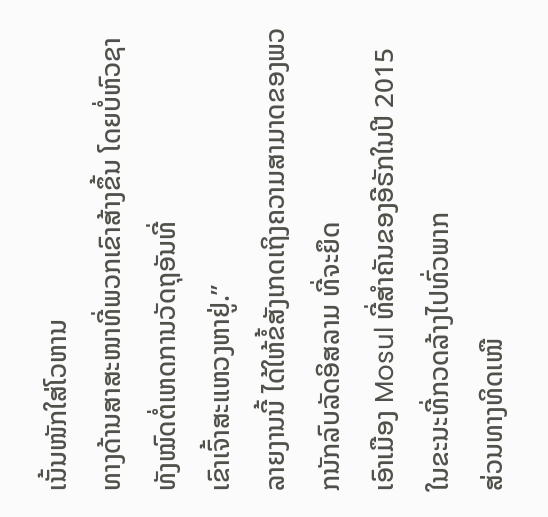ເນັ້ນໜັກໃສ່ໂວຫານ
ທາງດ້ານສາສະໜາທີ່ພວກເຂົາສ້າງຂຶ້ນ ໂດຍບໍ່ຫົວຊາທັງໝົດຕໍ່ເຫດການວັດຖຸອັນທີ່
ເຂົາເຈົ້າສະແຫວງຫາຢູ່.”
ລາຍງານນີ້ ໄດ້ໃຫ້ຂໍ້ສັງເກດເຖິງຄວາມສາມາດຂອງພວກນັກລົບລັດອິສລາມ ທີ່ຈະຍຶດ
ເອົາເມືອງ Mosul ທີ່ສຳຄັນຂອງອີຣັກໃນປີ 2015 ໃນຂະນະທີ່ກວດລ້າງໄປທົ່ວພາກ
ສ່ວນທາງທິດເໜື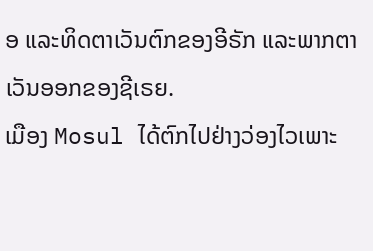ອ ແລະທິດຕາເວັນຕົກຂອງອີຣັກ ແລະພາກຕາເວັນອອກຂອງຊີເຣຍ.
ເມືອງ Mosul ໄດ້ຕົກໄປຢ່າງວ່ອງໄວເພາະ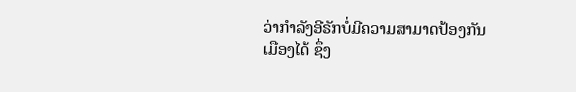ວ່າກຳລັງອີຣັກບໍ່ມີຄວາມສາມາດປ້ອງກັນ
ເມືອງໄດ້ ຊຶ່ງ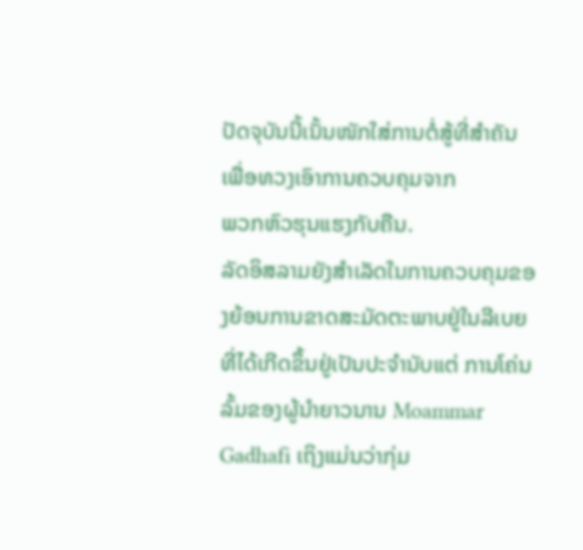ປັດຈຸບັນນີ້ເນັ້ນໜັກໃສ່ການຕໍ່ສູ້ທີ່ສຳຄັນ ເພື່ອທວງເອົາການຄວບຄຸມຈາກ
ພວກຫົວຮຸນແຮງກັບຄືນ.
ລັດອິສລາມຍັງສຳເລັດໃນການຄວບຄຸມຂອງຍ້ອນການຂາດສະມັດຕະພາບຢູ່ໃນລີເບຍ
ທີ່ໄດ້ເກີດຂຶ້ນຢູ່ເປັນປະຈຳນັບແຕ່ ການໂຄ່ນລົ້ມຂອງຜູ້ນຳຍາວນານ Moammar
Gadhafi ເຖິງແມ່ນວ່າກຸ່ມ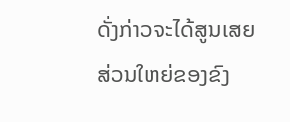ດັ່ງກ່າວຈະໄດ້ສູນເສຍສ່ວນໃຫຍ່ຂອງຂົງ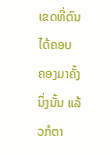ເຂດທີ່ຕົນໄດ້ຄອບ
ຄອງມາຄັ້ງນຶ່ງນັ້ນ ແລ້ວກໍຕາ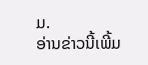ມ.
ອ່ານຂ່າວນີ້ເພີ້ມ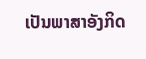ເປັນພາສາອັງກິດ